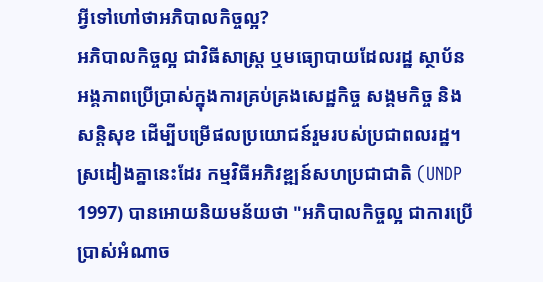អ្វីទៅហៅថាអភិបាលកិច្ចល្អ?
អភិបាលកិច្ចល្អ ជាវិធីសាស្ត្រ ឬមធ្យោបាយដែលរដ្ឋ ស្ថាប័ន អង្គភាពប្រើប្រាស់ក្នុងការគ្រប់គ្រងសេដ្ឋកិច្ច សង្គមកិច្ច និងសន្តិសុខ ដើម្បីបម្រើផលប្រយោជន៍រួមរបស់ប្រជាពលរដ្ឋ។
ស្រដៀងគ្នានេះដែរ កម្មវិធីអភិវឌ្ឍន៍សហប្រជាជាតិ (UNDP 1997) បានអោយនិយមន័យថា "អភិបាលកិច្ចល្អ ជាការប្រើប្រាស់អំណាច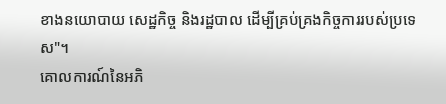ខាងនយោបាយ សេដ្ឋកិច្ច និងរដ្ឋបាល ដើម្បីគ្រប់គ្រងកិច្ចការរបស់ប្រទេស"។
គោលការណ៍នៃអភិ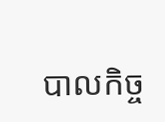បាលកិច្ច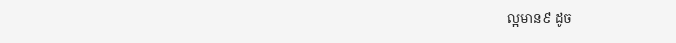ល្អមាន៩ ដូច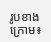រូបខាងក្រោម៖